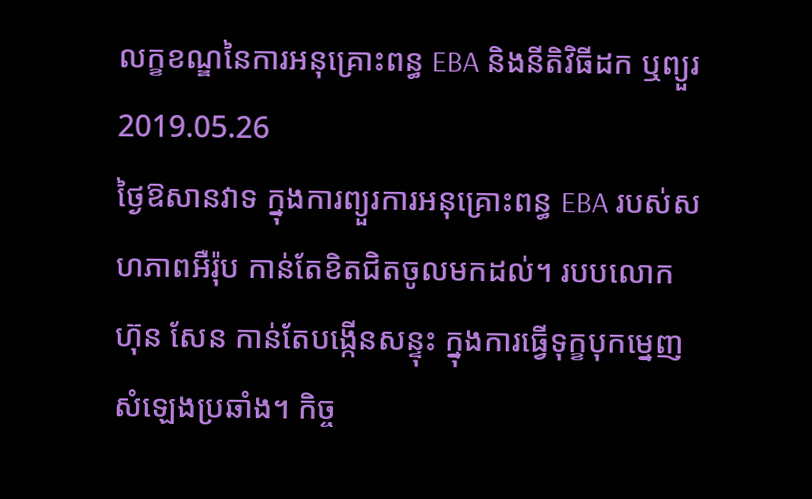លក្ខខណ្ឌនៃការអនុគ្រោះពន្ធ EBA និងនីតិវិធីដក ឬព្យួរ
2019.05.26
ថ្ងៃឱសានវាទ ក្នុងការព្យួរការអនុគ្រោះពន្ធ EBA របស់សហភាពអឺរ៉ុប កាន់តែខិតជិតចូលមកដល់។ របបលោក ហ៊ុន សែន កាន់តែបង្កើនសន្ទុះ ក្នុងការធ្វើទុក្ខបុកម្នេញសំឡេងប្រឆាំង។ កិច្ច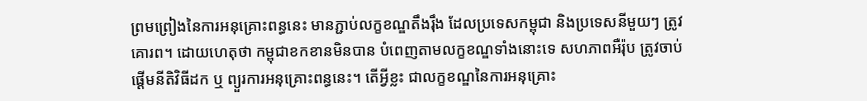ព្រមព្រៀងនៃការអនុគ្រោះពន្ធនេះ មានភ្ជាប់លក្ខខណ្ឌតឹងរ៉ឹង ដែលប្រទេសកម្ពុជា និងប្រទេសនីមួយៗ ត្រូវគោរព។ ដោយហេតុថា កម្ពុជាខកខានមិនបាន បំពេញតាមលក្ខខណ្ឌទាំងនោះទេ សហភាពអឺរ៉ុប ត្រូវចាប់ផ្ដើមនីតិវិធីដក ឬ ព្យួរការអនុគ្រោះពន្ធនេះ។ តើអ្វីខ្លះ ជាលក្ខខណ្ឌនៃការអនុគ្រោះ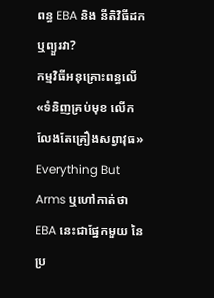ពន្ធ EBA និង នីតិវិធីដក ឬព្យួរវា?
កម្មវិធីអនុគ្រោះពន្ធលើ«ទំនិញគ្រប់មុខ លើកលែងតែគ្រឿងសព្វាវុធ» Everything But Arms ឬហៅកាត់ថា EBA នេះជាផ្នែកមួយ នៃប្រ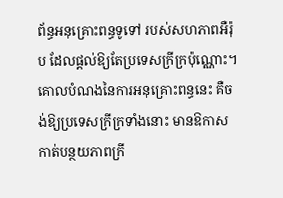ព័ន្ធអនុគ្រោះពន្ធទូទៅ របស់សហភាពអឺរ៉ុប ដែលផ្ដល់ឱ្យតែប្រទេសក្រីក្រប៉ុណ្ណោះ។ គោលបំណងនៃការអនុគ្រោះពន្ធនេះ គឺចង់ឱ្យប្រទេសក្រីក្រទាំងនោះ មានឱកាសកាត់បន្ថយភាពក្រី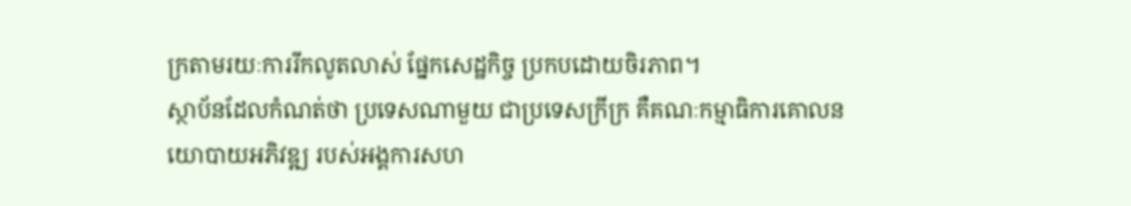ក្រតាមរយៈការរីកលូតលាស់ ផ្នែកសេដ្ឋកិច្ច ប្រកបដោយចិរភាព។
ស្ថាប័នដែលកំណត់ថា ប្រទេសណាមួយ ជាប្រទេសក្រីក្រ គឺគណៈកម្មាធិការគោលនយោបាយអភិវឌ្ឍ របស់អង្គការសហ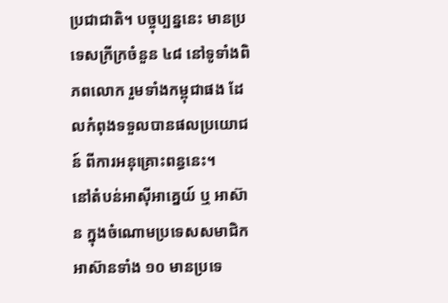ប្រជាជាតិ។ បច្ចុប្បន្ននេះ មានប្រទេសក្រីក្រចំនួន ៤៨ នៅទូទាំងពិភពលោក រួមទាំងកម្ពុជាផង ដែលកំពុងទទួលបានផលប្រយោជន៍ ពីការអនុគ្រោះពន្ធនេះ។
នៅតំបន់អាស៊ីអាគ្នេយ៍ ឬ អាស៊ាន ក្នុងចំណោមប្រទេសសមាជិកអាស៊ានទាំង ១០ មានប្រទេ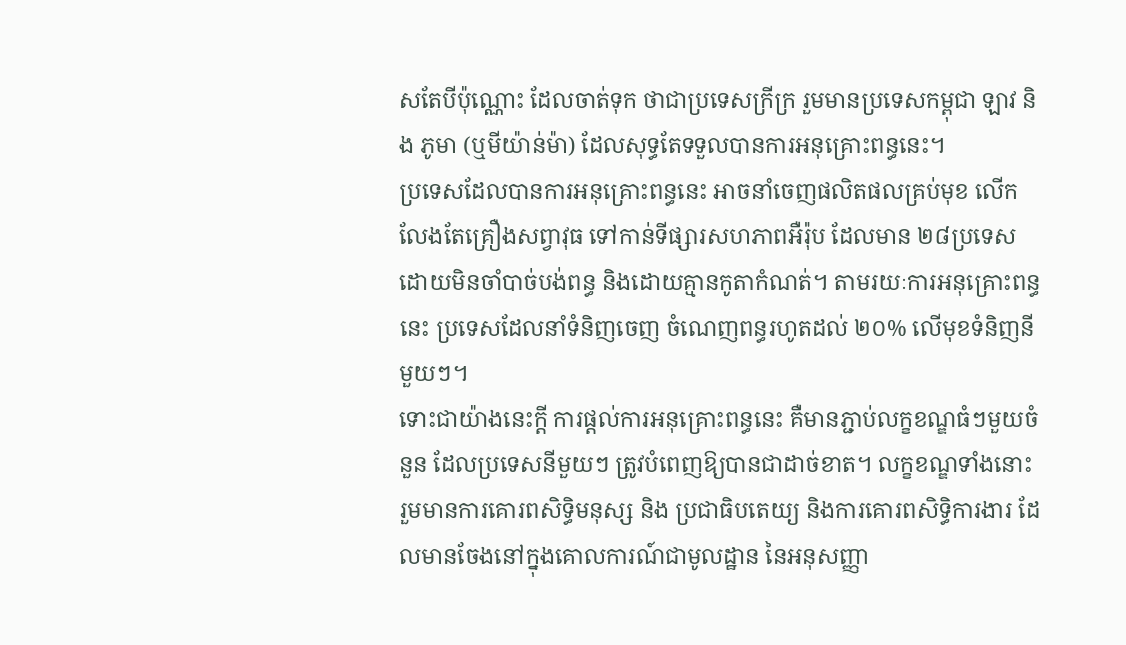សតែបីប៉ុណ្ណោះ ដែលចាត់ទុក ថាជាប្រទេសក្រីក្រ រួមមានប្រទេសកម្ពុជា ឡាវ និង ភូមា (ឬមីយ៉ាន់ម៉ា) ដែលសុទ្ធតែទទួលបានការអនុគ្រោះពន្ធនេះ។
ប្រទេសដែលបានការអនុគ្រោះពន្ធនេះ អាចនាំចេញផលិតផលគ្រប់មុខ លើកលែងតែគ្រឿងសព្វាវុធ ទៅកាន់ទីផ្សារសហភាពអឺរ៉ុប ដែលមាន ២៨ប្រទេស ដោយមិនចាំបាច់បង់ពន្ធ និងដោយគ្មានកូតាកំណត់។ តាមរយៈការអនុគ្រោះពន្ធនេះ ប្រទេសដែលនាំទំនិញចេញ ចំណេញពន្ធរហូតដល់ ២០% លើមុខទំនិញនីមួយៗ។
ទោះជាយ៉ាងនេះក្តី ការផ្តល់ការអនុគ្រោះពន្ធនេះ គឺមានភ្ជាប់លក្ខខណ្ឌធំៗមួយចំនួន ដែលប្រទេសនីមួយៗ ត្រូវបំពេញឱ្យបានជាដាច់ខាត។ លក្ខខណ្ឌទាំងនោះ រួមមានការគោរពសិទ្ធិមនុស្ស និង ប្រជាធិបតេយ្យ និងការគោរពសិទ្ធិការងារ ដែលមានចែងនៅក្នុងគោលការណ៍ជាមូលដ្ឋាន នៃអនុសញ្ញា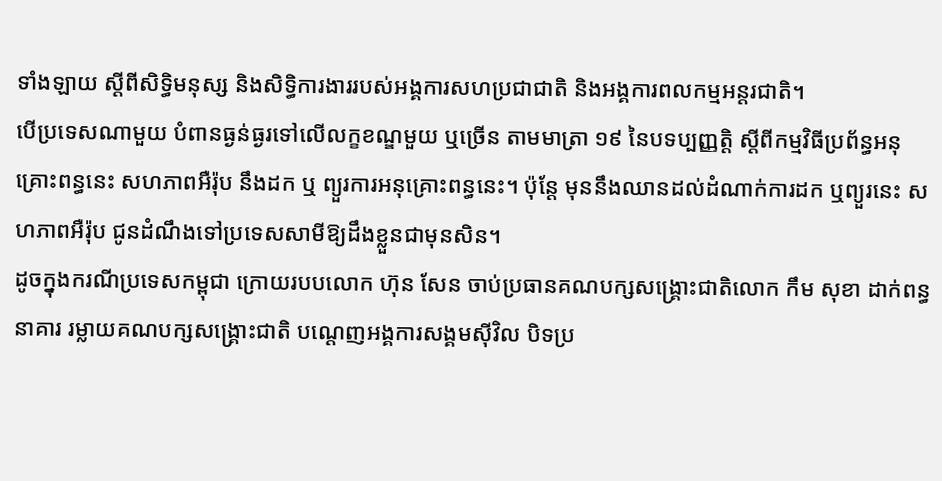ទាំងឡាយ ស្ដីពីសិទ្ធិមនុស្ស និងសិទ្ធិការងាររបស់អង្គការសហប្រជាជាតិ និងអង្គការពលកម្មអន្តរជាតិ។
បើប្រទេសណាមួយ បំពានធ្ងន់ធ្ងរទៅលើលក្ខខណ្ឌមួយ ឬច្រើន តាមមាត្រា ១៩ នៃបទប្បញ្ញត្តិ ស្ដីពីកម្មវិធីប្រព័ន្ធអនុគ្រោះពន្ធនេះ សហភាពអឺរ៉ុប នឹងដក ឬ ព្យួរការអនុគ្រោះពន្ធនេះ។ ប៉ុន្តែ មុននឹងឈានដល់ដំណាក់ការដក ឬព្យួរនេះ សហភាពអឺរ៉ុប ជូនដំណឹងទៅប្រទេសសាមីឱ្យដឹងខ្លួនជាមុនសិន។
ដូចក្នុងករណីប្រទេសកម្ពុជា ក្រោយរបបលោក ហ៊ុន សែន ចាប់ប្រធានគណបក្សសង្គ្រោះជាតិលោក កឹម សុខា ដាក់ពន្ធនាគារ រម្លាយគណបក្សសង្គ្រោះជាតិ បណ្ដេញអង្គការសង្គមស៊ីវិល បិទប្រ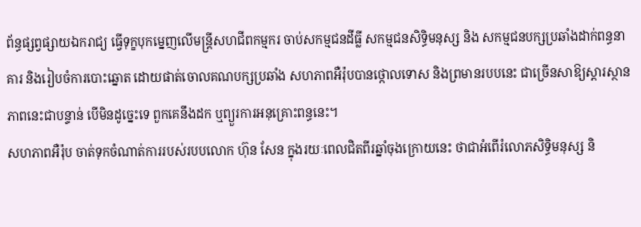ព័ន្ធផ្សព្វផ្សាយឯករាជ្យ ធ្វើទុក្ខបុកម្នេញលើមន្ត្រីសហជីពកម្មករ ចាប់សកម្មជនដីធ្លី សកម្មជនសិទ្ធិមនុស្ស និង សកម្មជនបក្សប្រឆាំងដាក់ពន្ធនាគារ និងរៀបចំការបោះឆ្នោត ដោយផាត់ចោលគណបក្សប្រឆាំង សហភាពអឺរ៉ុបបានថ្កោលទោស និងព្រមានរបបនេះ ជាច្រើនសាឱ្យស្ដារស្ថានភាពនេះជាបន្ទាន់ បើមិនដូច្នេះទេ ពួកគេនឹងដក ឬព្យួរការអនុគ្រោះពន្ធនេះ។
សហភាពអឺរ៉ុប ចាត់ទុកចំណាត់ការរបស់របបលោក ហ៊ុន សែន ក្នុងរយៈពេលជិតពីរឆ្នាំចុងក្រោយនេះ ថាជាអំពើរំលោភសិទ្ធិមនុស្ស និ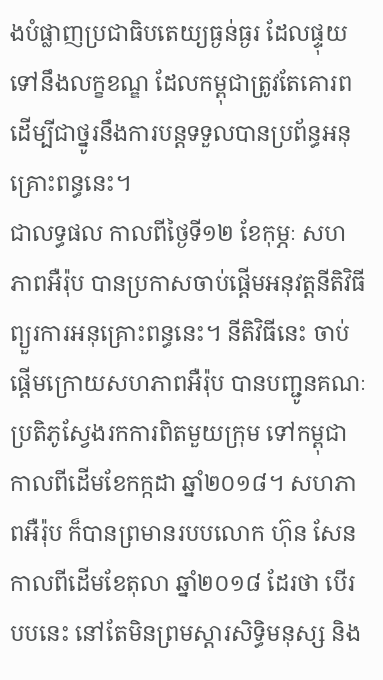ងបំផ្លាញប្រជាធិបតេយ្យធ្ងន់ធ្ងរ ដែលផ្ទុយទៅនឹងលក្ខខណ្ឌ ដែលកម្ពុជាត្រូវតែគោរព ដើម្បីជាថ្នូរនឹងការបន្តទទួលបានប្រព័ន្ធអនុគ្រោះពន្ធនេះ។
ជាលទ្ធផល កាលពីថ្ងៃទី១២ ខែកុម្ភៈ សហភាពអឺរ៉ុប បានប្រកាសចាប់ផ្ដើមអនុវត្តនីតិវិធីព្យួរការអនុគ្រោះពន្ធនេះ។ នីតិវិធីនេះ ចាប់ផ្ដើមក្រោយសហភាពអឺរ៉ុប បានបញ្ជូនគណៈប្រតិភូស្វែងរកការពិតមួយក្រុម ទៅកម្ពុជា កាលពីដើមខែកក្កដា ឆ្នាំ២០១៨។ សហភាពអឺរ៉ុប ក៏បានព្រមានរបបលោក ហ៊ុន សែន កាលពីដើមខែតុលា ឆ្នាំ២០១៨ ដែរថា បើរបបនេះ នៅតែមិនព្រមស្ដារសិទ្ធិមនុស្ស និង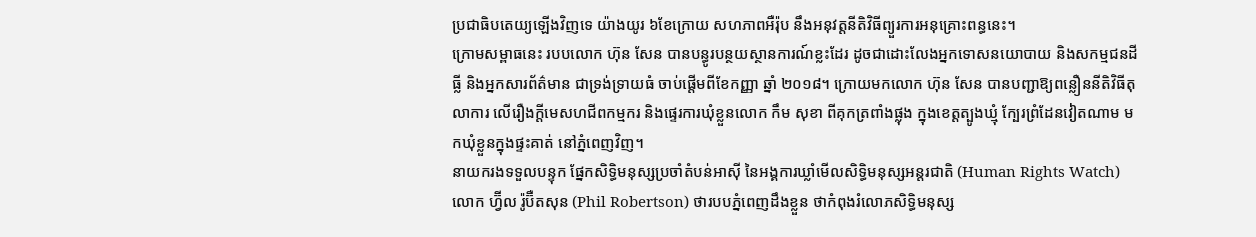ប្រជាធិបតេយ្យឡើងវិញទេ យ៉ាងយូរ ៦ខែក្រោយ សហភាពអឺរ៉ុប នឹងអនុវត្តនីតិវិធីព្យួរការអនុគ្រោះពន្ធនេះ។
ក្រោមសម្ពាធនេះ របបលោក ហ៊ុន សែន បានបន្ធូរបន្ថយស្ថានការណ៍ខ្លះដែរ ដូចជាដោះលែងអ្នកទោសនយោបាយ និងសកម្មជនដីធ្លី និងអ្នកសារព័ត៌មាន ជាទ្រង់ទ្រាយធំ ចាប់ផ្តើមពីខែកញ្ញា ឆ្នាំ ២០១៨។ ក្រោយមកលោក ហ៊ុន សែន បានបញ្ជាឱ្យពន្លឿននីតិវិធីតុលាការ លើរឿងក្តីមេសហជីពកម្មករ និងផ្ទេរការឃុំខ្លួនលោក កឹម សុខា ពីគុកត្រពាំងផ្លុង ក្នុងខេត្តត្បូងឃ្មុំ ក្បែរព្រំដែនវៀតណាម មកឃុំខ្លួនក្នុងផ្ទះគាត់ នៅភ្នំពេញវិញ។
នាយករងទទួលបន្ទុក ផ្នែកសិទ្ធិមនុស្សប្រចាំតំបន់អាស៊ី នៃអង្គការឃ្លាំមើលសិទ្ធិមនុស្សអន្តរជាតិ (Human Rights Watch) លោក ហ្វ៊ីល រ៉ូប៊ឺតសុន (Phil Robertson) ថារបបភ្នំពេញដឹងខ្លួន ថាកំពុងរំលោភសិទ្ធិមនុស្ស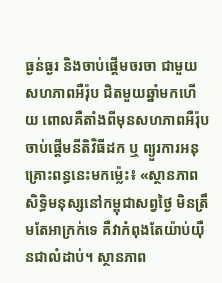ធ្ងន់ធ្ងរ និងចាប់ផ្ដើមចរចា ជាមួយសហភាពអឺរ៉ុប ជិតមួយឆ្នាំមកហើយ ពោលគឺតាំងពីមុនសហភាពអឺរ៉ុប ចាប់ផ្ដើមនីតិវិធីដក ឬ ព្យួរការអនុគ្រោះពន្ធនេះមកម្ល៉េះ៖ «ស្ថានភាពសិទ្ធិមនុស្សនៅកម្ពុជាសព្វថ្ងៃ មិនត្រឹមតែអាក្រក់ទេ គឺវាកំពុងតែយ៉ាប់យ៉ឺនជាលំដាប់។ ស្ថានភាព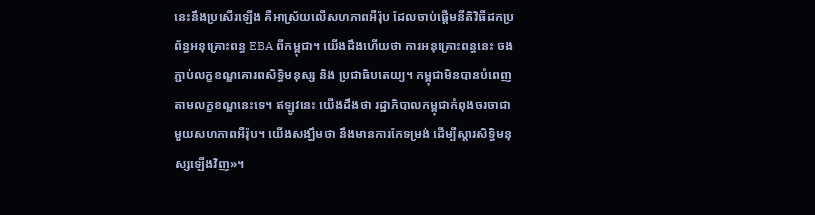នេះនឹងប្រសើរឡើង គឺអាស្រ័យលើសហភាពអឺរ៉ុប ដែលចាប់ផ្ដើមនីតិវិធីដកប្រព័ន្ធអនុគ្រោះពន្ធ EBA ពីកម្ពុជា។ យើងដឹងហើយថា ការអនុគ្រោះពន្ធនេះ ចងភ្ជាប់លក្ខខណ្ឌគោរពសិទ្ធិមនុស្ស និង ប្រជាធិបតេយ្យ។ កម្ពុជាមិនបានបំពេញតាមលក្ខខណ្ឌនេះទេ។ ឥឡូវនេះ យើងដឹងថា រដ្ឋាភិបាលកម្ពុជាកំពុងចរចាជាមួយសហភាពអឺរ៉ុប។ យើងសង្ឃឹមថា នឹងមានការកែទម្រង់ ដើម្បីស្ដារសិទ្ធិមនុស្សឡើងវិញ»។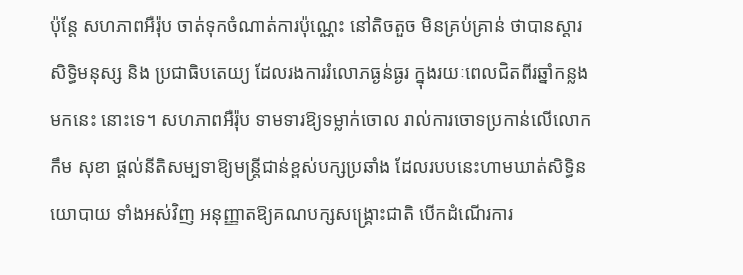ប៉ុន្តែ សហភាពអឺរ៉ុប ចាត់ទុកចំណាត់ការប៉ុណ្ណេះ នៅតិចតួច មិនគ្រប់គ្រាន់ ថាបានស្ដារសិទ្ធិមនុស្ស និង ប្រជាធិបតេយ្យ ដែលរងការរំលោភធ្ងន់ធ្ងរ ក្នុងរយៈពេលជិតពីរឆ្នាំកន្លងមកនេះ នោះទេ។ សហភាពអឺរ៉ុប ទាមទារឱ្យទម្លាក់ចោល រាល់ការចោទប្រកាន់លើលោក កឹម សុខា ផ្ដល់នីតិសម្បទាឱ្យមន្ត្រីជាន់ខ្ពស់បក្សប្រឆាំង ដែលរបបនេះហាមឃាត់សិទ្ធិនយោបាយ ទាំងអស់វិញ អនុញ្ញាតឱ្យគណបក្សសង្គ្រោះជាតិ បើកដំណើរការ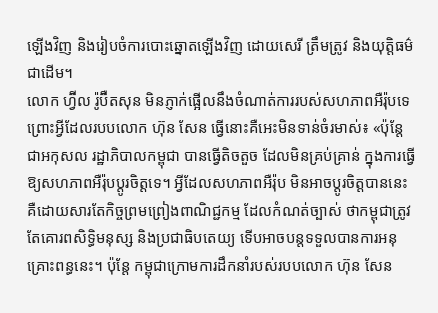ឡើងវិញ និងរៀបចំការបោះឆ្នោតឡើងវិញ ដោយសេរី ត្រឹមត្រូវ និងយុត្តិធម៌ជាដើម។
លោក ហ្វ៊ីល រ៉ូប៊ឺតសុន មិនភ្ញាក់ផ្អើលនឹងចំណាត់ការរបស់សហភាពអឺរ៉ុបទេ ព្រោះអ្វីដែលរបបលោក ហ៊ុន សែន ធ្វើនោះគឺអេះមិនទាន់ចំរមាស់៖ «ប៉ុន្តែ ជាអកុសល រដ្ឋាភិបាលកម្ពុជា បានធ្វើតិចតួច ដែលមិនគ្រប់គ្រាន់ ក្នុងការធ្វើឱ្យសហភាពអឺរ៉ុបប្ដូរចិត្តទេ។ អ្វីដែលសហភាពអឺរ៉ុប មិនអាចប្ដូរចិត្តបាននេះ គឺដោយសារតែកិច្ចព្រមព្រៀងពាណិជ្ជកម្ម ដែលកំណត់ច្បាស់ ថាកម្ពុជាត្រូវតែគោរពសិទ្ធិមនុស្ស និងប្រជាធិបតេយ្យ ទើបអាចបន្តទទួលបានការអនុគ្រោះពន្ធនេះ។ ប៉ុន្តែ កម្ពុជាក្រោមការដឹកនាំរបស់របបលោក ហ៊ុន សែន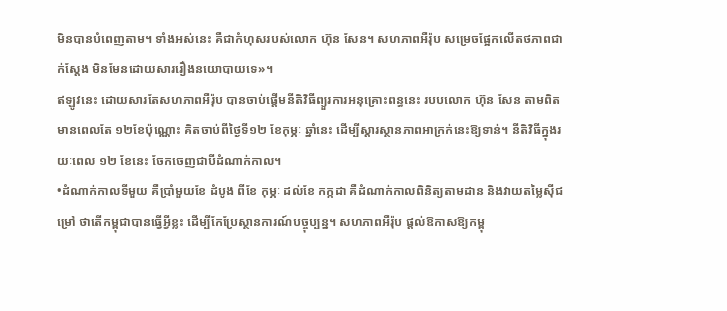មិនបានបំពេញតាម។ ទាំងអស់នេះ គឺជាកំហុសរបស់លោក ហ៊ុន សែន។ សហភាពអឺរ៉ុប សម្រេចផ្អែកលើតថភាពជាក់ស្ដែង មិនមែនដោយសាររឿងនយោបាយទេ»។
ឥឡូវនេះ ដោយសារតែសហភាពអឺរ៉ុប បានចាប់ផ្ដើមនីតិវិធីព្យួរការអនុគ្រោះពន្ធនេះ របបលោក ហ៊ុន សែន តាមពិត មានពេលតែ ១២ខែប៉ុណ្ណោះ គិតចាប់ពីថ្ងៃទី១២ ខែកុម្ភៈ ឆ្នាំនេះ ដើម្បីស្ដារស្ថានភាពអាក្រក់នេះឱ្យទាន់។ នីតិវិធីក្នុងរយៈពេល ១២ ខែនេះ ចែកចេញជាបីដំណាក់កាល។
•ដំណាក់កាលទីមួយ គឺប្រាំមួយខែ ដំបូង ពីខែ កុម្ភៈ ដល់ខែ កក្កដា គឺដំណាក់កាលពិនិត្យតាមដាន និងវាយតម្លៃស៊ីជម្រៅ ថាតើកម្ពុជាបានធ្វើអ្វីខ្លះ ដើម្បីកែប្រែស្ថានការណ៍បច្ចុប្បន្ន។ សហភាពអឺរ៉ុប ផ្តល់ឱកាសឱ្យកម្ពុ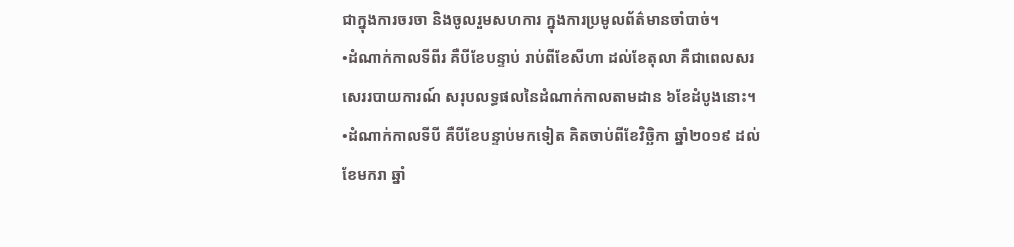ជាក្នុងការចរចា និងចូលរួមសហការ ក្នុងការប្រមូលព័ត៌មានចាំបាច់។
•ដំណាក់កាលទីពីរ គឺបីខែបន្ទាប់ រាប់ពីខែសីហា ដល់ខែតុលា គឺជាពេលសរសេររបាយការណ៍ សរុបលទ្ធផលនៃដំណាក់កាលតាមដាន ៦ខែដំបូងនោះ។
•ដំណាក់កាលទីបី គឺបីខែបន្ទាប់មកទៀត គិតចាប់ពីខែវិច្ឆិកា ឆ្នាំ២០១៩ ដល់ខែមករា ឆ្នាំ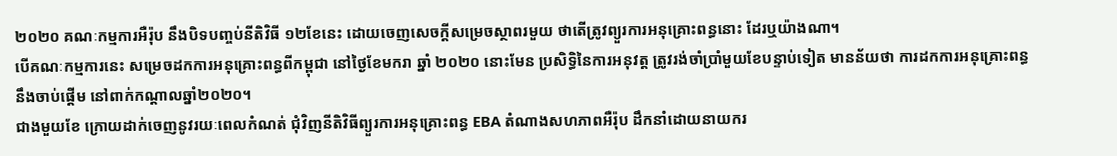២០២០ គណៈកម្មការអឺរ៉ុប នឹងបិទបញ្ចប់នីតិវិធី ១២ខែនេះ ដោយចេញសេចក្ដីសម្រេចស្ថាពរមួយ ថាតើត្រូវព្យួរការអនុគ្រោះពន្ធនោះ ដែរឬយ៉ាងណា។
បើគណៈកម្មការនេះ សម្រេចដកការអនុគ្រោះពន្ធពីកម្ពុជា នៅថ្ងៃខែមករា ឆ្នាំ ២០២០ នោះមែន ប្រសិទ្ធិនៃការអនុវត្ត ត្រូវរង់ចាំប្រាំមួយខែបន្ទាប់ទៀត មានន័យថា ការដកការអនុគ្រោះពន្ធ នឹងចាប់ផ្ដើម នៅពាក់កណ្ដាលឆ្នាំ២០២០។
ជាងមួយខែ ក្រោយដាក់ចេញនូវរយៈពេលកំណត់ ជុំវិញនីតិវិធីព្យួរការអនុគ្រោះពន្ធ EBA តំណាងសហភាពអឺរ៉ុប ដឹកនាំដោយនាយករ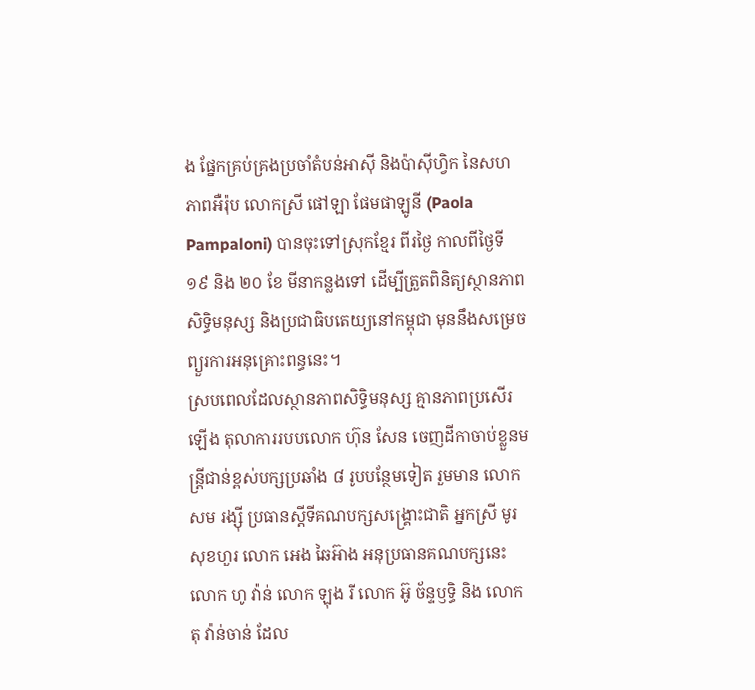ង ផ្នែកគ្រប់គ្រងប្រចាំតំបន់អាស៊ី និងប៉ាស៊ីហ្វិក នៃសហភាពអឺរ៉ុប លោកស្រី ផៅឡា ផែមផាឡូនី (Paola Pampaloni) បានចុះទៅស្រុកខ្មែរ ពីរថ្ងៃ កាលពីថ្ងៃទី ១៩ និង ២០ ខែ មីនាកន្លងទៅ ដើម្បីត្រួតពិនិត្យស្ថានភាពសិទ្ធិមនុស្ស និងប្រជាធិបតេយ្យនៅកម្ពុជា មុននឹងសម្រេចព្យួរការអនុគ្រោះពន្ធនេះ។
ស្របពេលដែលស្ថានភាពសិទ្ធិមនុស្ស គ្មានភាពប្រសើរឡើង តុលាការរបបលោក ហ៊ុន សែន ចេញដីកាចាប់ខ្លួនមន្ត្រីជាន់ខ្ពស់បក្សប្រឆាំង ៨ រូបបន្ថែមទៀត រួមមាន លោក សម រង្ស៊ី ប្រធានស្ដីទីគណបក្សសង្គ្រោះជាតិ អ្នកស្រី មូរ សុខហួរ លោក អេង ឆៃអ៊ាង អនុប្រធានគណបក្សនេះ លោក ហូ វ៉ាន់ លោក ឡុង រី លោក អ៊ូ ច័ន្ទឫទ្ធិ និង លោក តុ វ៉ាន់ចាន់ ដែល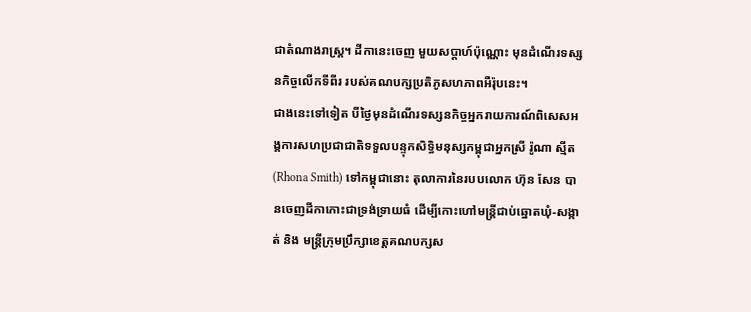ជាតំណាងរាស្ត្រ។ ដីកានេះចេញ មួយសប្ដាហ៍ប៉ុណ្ណោះ មុនដំណើរទស្សនកិច្ចលើកទីពីរ របស់គណបក្សប្រតិភូសហភាពអឺរ៉ុបនេះ។
ជាងនេះទៅទៀត បីថ្ងៃមុនដំណើរទស្សនកិច្ចអ្នករាយការណ៍ពិសេសអង្គការសហប្រជាជាតិទទួលបន្ទុកសិទ្ធិមនុស្សកម្ពុជាអ្នកស្រី រ៉ូណា ស្មីត (Rhona Smith) ទៅកម្ពុជានោះ តុលាការនៃរបបលោក ហ៊ុន សែន បានចេញដីកាកោះជាទ្រង់ទ្រាយធំ ដើម្បីកោះហៅមន្ត្រីជាប់ឆ្នោតឃុំ-សង្កាត់ និង មន្ត្រីក្រុមប្រឹក្សាខេត្តគណបក្សស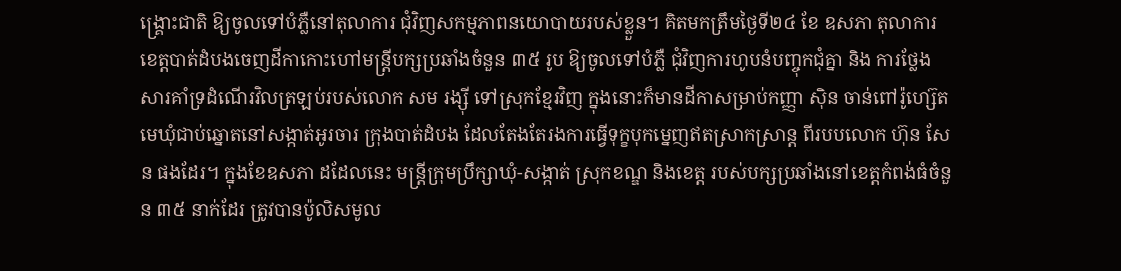ង្គ្រោះជាតិ ឱ្យចូលទៅបំភ្លឺនៅតុលាការ ជុំវិញសកម្មភាពនយោបាយរបស់ខ្លួន។ គិតមកត្រឹមថ្ងៃទី២៤ ខែ ឧសភា តុលាការខេត្តបាត់ដំបងចេញដីកាកោះហៅមន្ត្រីបក្សប្រឆាំងចំនួន ៣៥ រូប ឱ្យចូលទៅបំភ្លឺ ជុំវិញការហូបនំបញ្ចុកជុំគ្នា និង ការថ្លែងសារគាំទ្រដំណើរវិលត្រឡប់របស់លោក សម រង្ស៊ី ទៅស្រុកខ្មែរវិញ ក្នុងនោះក៏មានដីកាសម្រាប់កញ្ញា ស៊ិន ចាន់ពៅរ៉ូហ្ស៊េត មេឃុំជាប់ឆ្នោតនៅសង្កាត់អូរចារ ក្រុងបាត់ដំបង ដែលតែងតែរងការធ្វើទុក្ខបុកម្នេញឥតស្រាកស្រាន្ត ពីរបបលោក ហ៊ុន សែន ផងដែរ។ ក្នុងខែឧសភា ដដែលនេះ មន្ត្រីក្រុមប្រឹក្សាឃុំ-សង្កាត់ ស្រុកខណ្ឌ និងខេត្ត របស់បក្សប្រឆាំងនៅខេត្តកំពង់ធំចំនួន ៣៥ នាក់ដែរ ត្រូវបានប៉ូលិសមូល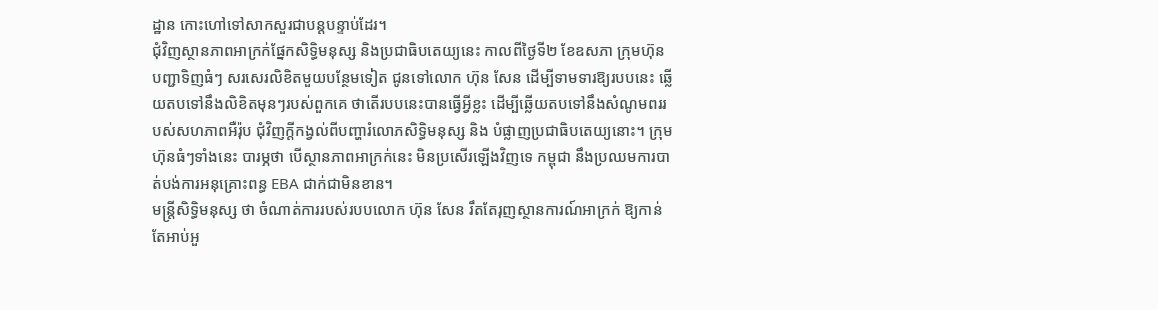ដ្ឋាន កោះហៅទៅសាកសួរជាបន្តបន្ទាប់ដែរ។
ជុំវិញស្ថានភាពអាក្រក់ផ្នែកសិទ្ធិមនុស្ស និងប្រជាធិបតេយ្យនេះ កាលពីថ្ងៃទី២ ខែឧសភា ក្រុមហ៊ុនបញ្ជាទិញធំៗ សរសេរលិខិតមួយបន្ថែមទៀត ជូនទៅលោក ហ៊ុន សែន ដើម្បីទាមទារឱ្យរបបនេះ ឆ្លើយតបទៅនឹងលិខិតមុនៗរបស់ពួកគេ ថាតើរបបនេះបានធ្វើអ្វីខ្លះ ដើម្បីឆ្លើយតបទៅនឹងសំណូមពររបស់សហភាពអឺរ៉ុប ជុំវិញក្តីកង្វល់ពីបញ្ហារំលោភសិទ្ធិមនុស្ស និង បំផ្លាញប្រជាធិបតេយ្យនោះ។ ក្រុមហ៊ុនធំៗទាំងនេះ បារម្ភថា បើស្ថានភាពអាក្រក់នេះ មិនប្រសើរឡើងវិញទេ កម្ពុជា នឹងប្រឈមការបាត់បង់ការអនុគ្រោះពន្ធ EBA ជាក់ជាមិនខាន។
មន្ត្រីសិទ្ធិមនុស្ស ថា ចំណាត់ការរបស់របបលោក ហ៊ុន សែន រឹតតែរុញស្ថានការណ៍អាក្រក់ ឱ្យកាន់តែអាប់អួ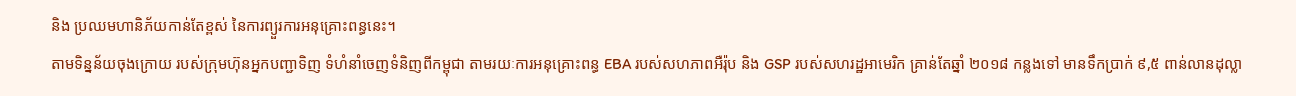និង ប្រឈមហានិភ័យកាន់តែខ្ពស់ នៃការព្យួរការអនុគ្រោះពន្ធនេះ។
តាមទិន្នន័យចុងក្រោយ របស់ក្រុមហ៊ុនអ្នកបញ្ជាទិញ ទំហំនាំចេញទំនិញពីកម្ពុជា តាមរយៈការអនុគ្រោះពន្ធ EBA របស់សហភាពអឺរ៉ុប និង GSP របស់សហរដ្ឋអាមេរិក គ្រាន់តែឆ្នាំ ២០១៨ កន្លងទៅ មានទឹកប្រាក់ ៩,៥ ពាន់លានដុល្លា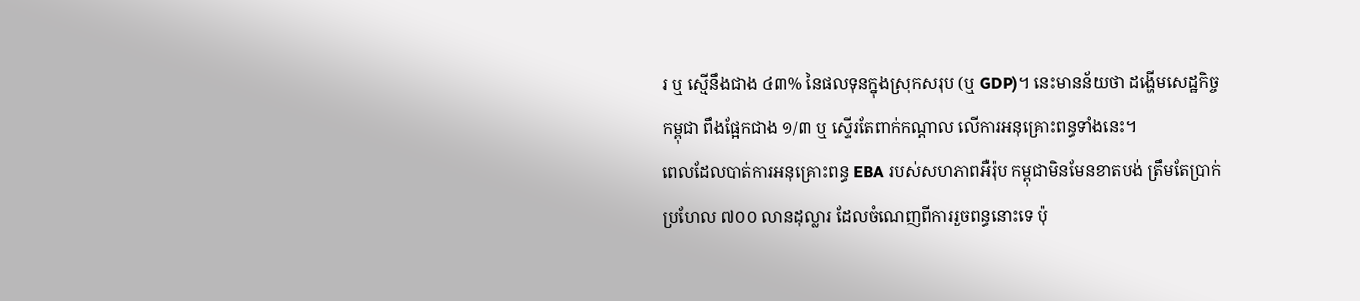រ ឬ ស្មើនឹងជាង ៤៣% នៃផលទុនក្នុងស្រុកសរុប (ឬ GDP)។ នេះមានន័យថា ដង្ហើមសេដ្ឋកិច្ចកម្ពុជា ពឹងផ្អែកជាង ១/៣ ឬ ស្ទើរតែពាក់កណ្តាល លើការអនុគ្រោះពន្ធទាំងនេះ។
ពេលដែលបាត់ការអនុគ្រោះពន្ធ EBA របស់សហភាពអឺរ៉ុប កម្ពុជាមិនមែនខាតបង់ ត្រឹមតែប្រាក់ប្រហែល ៧០០ លានដុល្លារ ដែលចំណេញពីការរួចពន្ធនោះទេ ប៉ុ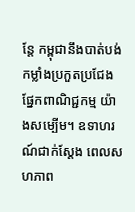ន្តែ កម្ពុជានឹងបាត់បង់កម្លាំងប្រកួតប្រជែង ផ្នែកពាណិជ្ជកម្ម យ៉ាងសម្បើម។ ឧទាហរណ៍ជាក់ស្ដែង ពេលសហភាព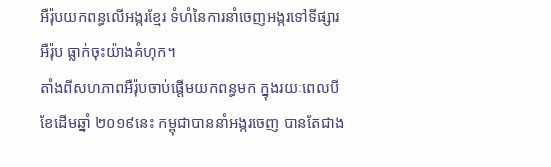អឺរ៉ុបយកពន្ធលើអង្ករខ្មែរ ទំហំនៃការនាំចេញអង្ករទៅទីផ្សារអឺរ៉ុប ធ្លាក់ចុះយ៉ាងគំហុក។
តាំងពីសហភាពអឺរ៉ុបចាប់ផ្ដើមយកពន្ធមក ក្នុងរយៈពេលបីខែដើមឆ្នាំ ២០១៩នេះ កម្ពុជាបាននាំអង្ករចេញ បានតែជាង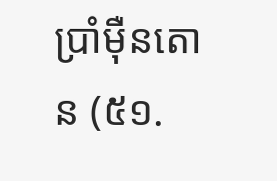ប្រាំម៉ឺនតោន (៥១.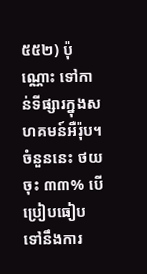៥៥២) ប៉ុណ្ណោះ ទៅកាន់ទីផ្សារក្នុងសហគមន៍អឺរ៉ុប។ ចំនួននេះ ថយចុះ ៣៣% បើប្រៀបធៀបទៅនឹងការ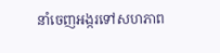នាំចេញអង្ករទៅសហភាព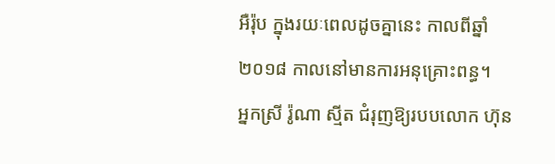អឺរ៉ុប ក្នុងរយៈពេលដូចគ្នានេះ កាលពីឆ្នាំ២០១៨ កាលនៅមានការអនុគ្រោះពន្ធ។
អ្នកស្រី រ៉ូណា ស្មីត ជំរុញឱ្យរបបលោក ហ៊ុន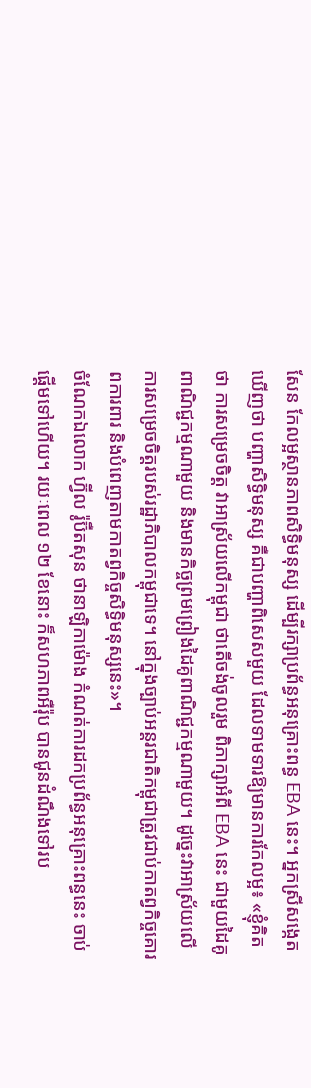សែន កែលម្អស្ថានភាពសិទ្ធិមនុស្ស ដើម្បីរក្សាប្រព័ន្ធអនុគ្រោះពន្ធ EBA នេះ។ អ្នកស្រីសង្កេតឃើញថា បញ្ហាសិទ្ធិមនុស្ស គឺជាបញ្ហាពិសេសមួយ ដែលទាមទារឱ្យមានការកែលម្អ៖ «ខ្ញុំគិតថា ការសម្រេចចិត្ត វាអាស្រ័យលើកម្ពុជា ថាតើចង់ចូលរួម ពិភាក្សាអំពី EBA នេះ ជាមួយដៃគូពាណិជ្ជកម្មណាមួយ និងមានកិច្ចព្រមព្រៀងដៃគូពាណិជ្ជកម្មណាមួយ។ ដូច្នេះវាអាស្រ័យលើការសម្រេចចិត្តរបស់រដ្ឋាភិបាលកម្ពុជាទេ។ នៅក្នុងច្បាប់អន្តរជាតិកម្ពុជាត្រូវជាប់កាតព្វកិច្ចគោរពការពារ និងបំពេញតាមកាតព្វកិច្ចសិទ្ធិមនុស្សនេះ»។
ចំណែកឯលោក ហ្វ៊ីល រ៉ូប៊ឺតសុន ថានាឡិកាម៉ោង កំណត់ការដកប្រព័ន្ធអនុគ្រោះពន្ធនេះ ចាប់ផ្ដើមទៅហើយ។ រយៈពេល ១២ ខែនោះ ក៏សហភាពអឺរ៉ុប បានជូនដំណឹងទៅរប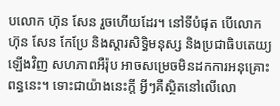បលោក ហ៊ុន សែន រួចហើយដែរ។ នៅទីបំផុត បើលោក ហ៊ុន សែន កែប្រែ និងស្ដារសិទ្ធិមនុស្ស និងប្រជាធិបតេយ្យឡើងវិញ សហភាពអឺរ៉ុប អាចសម្រេចមិនដកការអនុគ្រោះពន្ធនេះ។ ទោះជាយ៉ាងនេះក្តី អ្វីៗគឺស្ថិតនៅលើលោ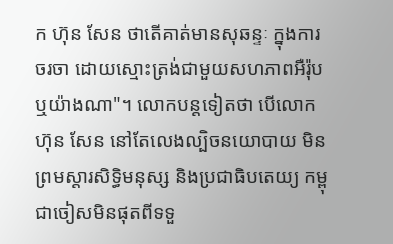ក ហ៊ុន សែន ថាតើគាត់មានសុឆន្ទៈ ក្នុងការចរចា ដោយស្មោះត្រង់ជាមួយសហភាពអឺរ៉ុប ឬយ៉ាងណា"។ លោកបន្តទៀតថា បើលោក ហ៊ុន សែន នៅតែលេងល្បិចនយោបាយ មិនព្រមស្ដារសិទ្ធិមនុស្ស និងប្រជាធិបតេយ្យ កម្ពុជាចៀសមិនផុតពីទទួ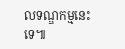លទណ្ឌកម្មនេះទេ៕